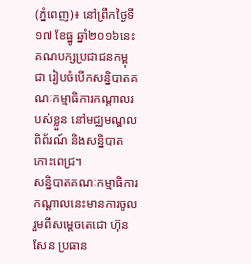(ភ្នំពេញ)៖ នៅព្រឹកថ្ងៃទី១៧ ខែធ្នូ ឆ្នាំ២០១៦នេះ គណបក្សប្រជាជនកម្ពុជា រៀបចំបើកសន្និបាតគណៈកម្មាធិការកណ្តាលរបស់ខ្លួន នៅមជ្ឈមណ្ឌលពិព័រណ៍ និងសន្និបាតកោះពេជ្រ។
សន្និបាតគណៈកម្មាធិការកណ្តាលនេះមានការចូលរួមពីសម្តេចតេជោ ហ៊ុន សែន ប្រធាន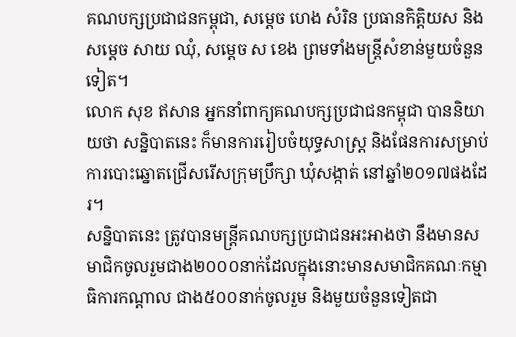គណបក្សប្រជាជនកម្ពុជា, សម្តេច ហេង សំរិន ប្រធានកិត្តិយស និងសម្តេច សាយ ឈុំ, សម្តេច ស ខេង ព្រមទាំងមន្រ្តីសំខាន់មួយចំនួនទៀត។
លោក សុខ ឥសាន អ្នកនាំពាក្យគណបក្សប្រជាជនកម្ពុជា បាននិយាយថា សន្និបាតនេះ ក៏មានការរៀបចំយុទ្ធសាស្រ្ត និងផែនការសម្រាប់ការបោះឆ្នោតជ្រើសរើសក្រុមប្រឹក្សា ឃុំសង្កាត់ នៅឆ្នាំ២០១៧ផងដែរ។
សន្និបាតនេះ ត្រូវបានមន្រ្តីគណបក្សប្រជាជនអះអាងថា នឹងមានសមាជិកចូលរួមជាង២០០០នាក់ដែលក្នុងនោះមានសមាជិកគណៈកម្មាធិការកណ្តាល ជាង៥០០នាក់ចូលរួម និងមួយចំនួនទៀតជា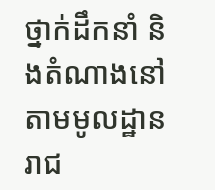ថ្នាក់ដឹកនាំ និងតំណាងនៅតាមមូលដ្ឋានរាជ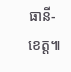ធានី-ខេត្ត៕